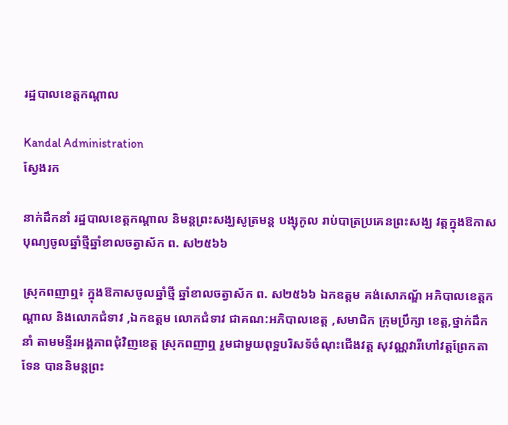រដ្ឋបាលខេត្តកណ្តាល

Kandal Administration
ស្វែងរក

នាក់ដឹកនាំ រដ្ឋបាលខេត្តកណ្តាល និមន្តព្រះសង្ឃសូត្រមន្ត បង្សុកូល រាប់បាត្រប្រគេនព្រះសង្ឃ វត្តក្នុងឱកាសបុណ្យចូលឆ្នាំថ្មីឆ្នាំខាលចត្វាស័ក ព. ស២៥៦៦

ស្រុកពញាឮ៖ ក្នុងឱកាសចូលឆ្នាំថ្មី ឆ្នាំខាលចត្វាស័ក ព. ស២៥៦៦ ឯកឧត្ដម គង់សោភណ្ឌ័ អភិបាលខេត្តកណ្តាល និងលោកជំទាវ ,ឯកឧត្ដម លោកជំទាវ ជាគណ:អភិបាលខេត្ត ,សមាជិក ក្រុមប្រឹក្សា ខេត្ត,ថ្នាក់ដឹកនាំ តាមមន្ទីរអង្គភាពជុំវិញខេត្ត ស្រុកពញាឮ រួមជាមួយពុទ្អបរិសទ័ចំណុះជើងវត្ត សុវណ្ណវារីហៅវត្តព្រែកតាទែន បាននិមន្តព្រះ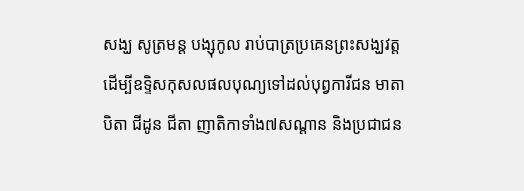សង្ឃ សូត្រមន្ត បង្សុកូល រាប់បាត្រប្រគេនព្រះសង្ឃវត្ត ដើម្បីឧទ្ទិសកុសលផលបុណ្យទៅដល់បុព្វការីជន មាតា បិតា ជីដូន ជីតា ញាតិកាទាំង៧សណ្តាន និងប្រជាជន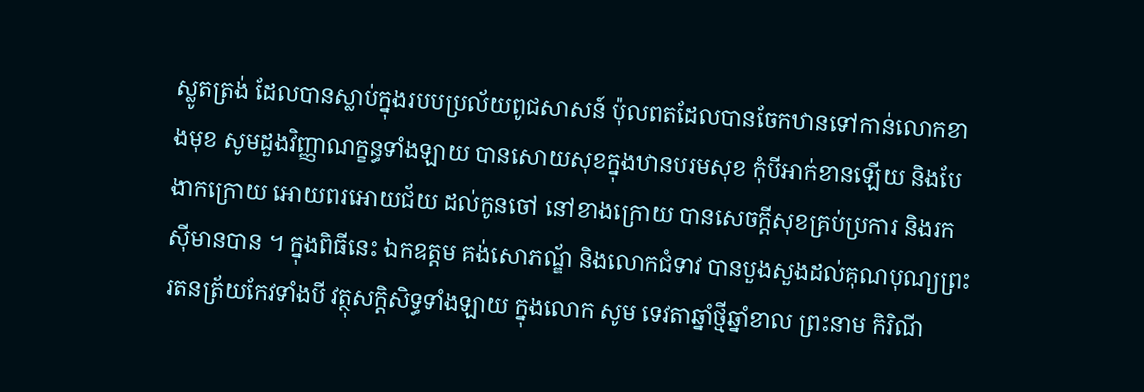ស្លូតត្រង់ ដែលបានស្លាប់ក្នុងរបបប្រល័យពូជសាសន៍ ប៉ុលពតដែលបានចែកឋានទៅកាន់លោកខាងមុខ សូមដួងវិញ្ញាណក្ខន្ធទាំងឡាយ បានសោយសុខក្នុងឋានបរមសុខ កុំបីអាក់ខានឡើយ និងបែងាកក្រោយ អោយពរអោយជ័យ ដល់កូនចៅ នៅខាងក្រោយ បានសេចក្តីសុខគ្រប់ប្រការ និងរកសុីមានបាន ។ ក្នុងពិធីនេះ ឯកឧត្ដម គង់សោភណ្ឌ័ និងលោកជំទាវ បានបួងសួងដល់គុណបុណ្យព្រះរតនត្រ័យកែវទាំងបី វត្ថុសក្តិសិទ្ធទាំងឡាយ ក្នុងលោក សូម ទេវតាឆ្នាំថ្មីឆ្នាំខាល ព្រះនាម កិរិណី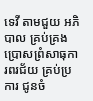ទេវី តាមជួយ អភិបាល គ្រប់គ្រង ប្រោសព្រំសាធុការពរជ័យ គ្រប់ប្រការ ជូនចំ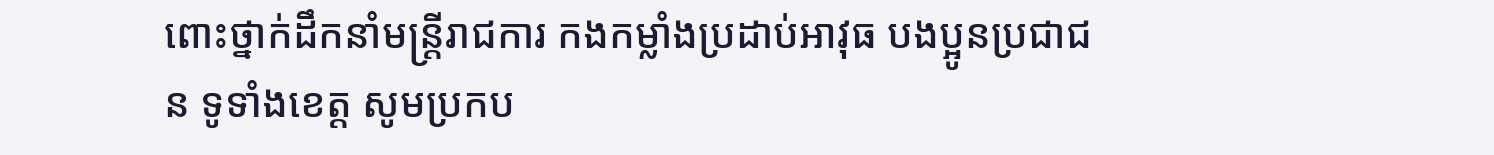ពោះថ្នាក់ដឹកនាំមន្ត្រីរាជការ កងកម្លាំងប្រដាប់អាវុធ បងប្អូនប្រជាជន ទូទាំងខេត្ត សូមប្រកប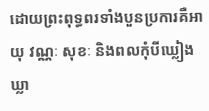ដោយព្រះពុទ្ធពរទាំងបួនប្រការគឺអាយុ វណ្ណៈ សុខៈ និងពលកុំបីឃ្លៀងឃ្លា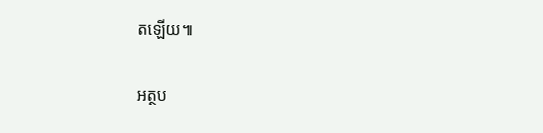តឡើយ៕

អត្ថប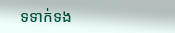ទទាក់ទង